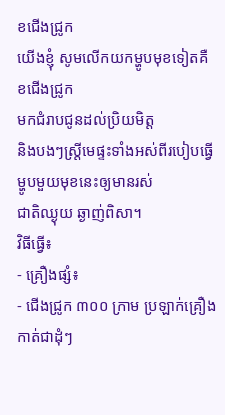ខជើងជ្រូក
យើងខ្ញុំ សូមលើកយកម្ហូបមុខទៀតគឺ ខជើងជ្រូក
មកជំរាបជូនដល់ប្រិយមិត្ត
និងបងៗស្ត្រីមេផ្ទះទាំងអស់ពីរបៀបធ្វើម្ហូបមួយមុខនេះឲ្យមានរស់
ជាតិឈ្ងុយ ឆ្ងាញ់ពិសា។
វិធីធ្វើ៖
- គ្រឿងផ្សំ៖
- ជើងជ្រូក ៣០០ ក្រាម ប្រឡាក់គ្រឿងកាត់ជាដុំៗ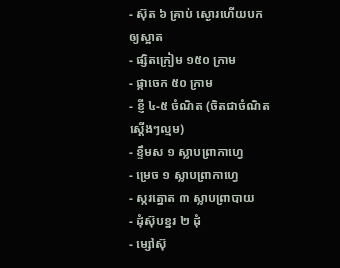- ស៊ុត ៦ គ្រាប់ ស្ងោរហើយបកឲ្យស្អាត
- ផ្សិតក្រៀម ១៥០ ក្រាម
- ផ្កាចេក ៥០ ក្រាម
- ខ្ញី ៤-៥ ចំណិត (ចិតជាចំណិតស្តើងៗល្មម)
- ខ្ទឹមស ១ ស្លាបព្រាកាហ្វេ
- ម្រេច ១ ស្លាបព្រាកាហ្វេ
- ស្ករត្នោត ៣ ស្លាបព្រាបាយ
- ដុំស៊ុបខ្នរ ២ ដុំ
- ម្សៅស៊ុ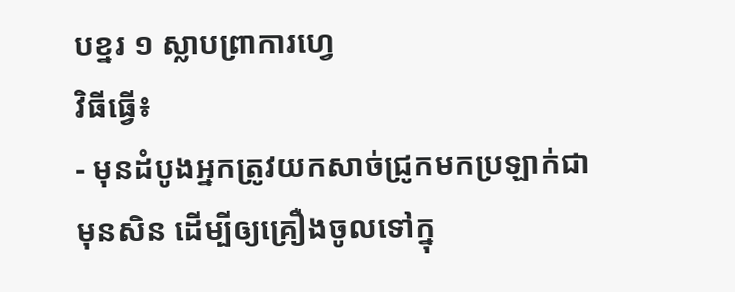បខ្នរ ១ ស្លាបព្រាការហ្វេ
វិធីធ្វើ៖
- មុនដំបូងអ្នកត្រូវយកសាច់ជ្រូកមកប្រឡាក់ជាមុនសិន ដើម្បីឲ្យគ្រឿងចូលទៅក្នុ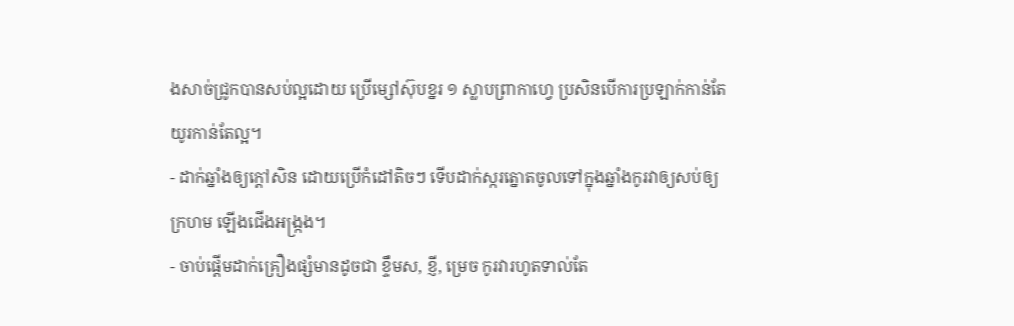ងសាច់ជ្រូកបានសប់ល្អដោយ ប្រើម្សៅស៊ុបខ្នរ ១ ស្លាបព្រាកាហ្វេ ប្រសិនបើការប្រឡាក់កាន់តែយូរកាន់តែល្អ។
- ដាក់ឆ្នាំងឲ្យក្តៅសិន ដោយប្រើកំដៅតិចៗ ទើបដាក់ស្ករត្នោតចូលទៅក្នុងឆ្នាំងកូរវាឲ្យសប់ឲ្យ ក្រហម ឡើងជើងអង្ក្រង។
- ចាប់ផ្តើមដាក់គ្រឿងផ្សំមានដូចជា ខ្ទឹមស, ខ្ញី, ម្រេច កូរវារហូតទាល់តែ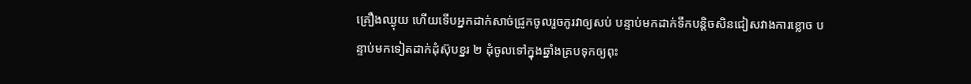គ្រឿងឈ្ងុយ ហើយទើបអ្នកដាក់សាច់ជ្រូកចូលរួចកូរវាឲ្យសប់ បន្ទាប់មកដាក់ទឹកបន្តិចសិនជៀសវាងការខ្លោច បន្ទាប់មកទៀតដាក់ដុំស៊ុបខ្នរ ២ ដុំចូលទៅក្នុងឆ្នាំងគ្របទុកឲ្យពុះ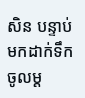សិន បន្ទាប់មកដាក់ទឹកចូលម្ត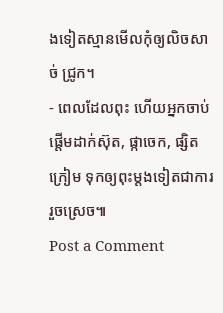ងទៀតស្មានមើលកុំឲ្យលិចសាច់ ជ្រូក។
- ពេលដែលពុះ ហើយអ្នកចាប់ផ្តើមដាក់ស៊ុត, ផ្កាចេក, ផ្សិតក្រៀម ទុកឲ្យពុះម្តងទៀតជាការរួចស្រេច៕
Post a Comment